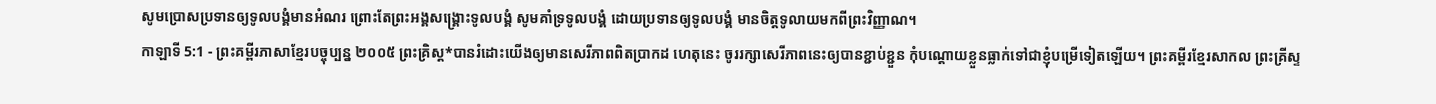សូមប្រោសប្រទានឲ្យទូលបង្គំមានអំណរ ព្រោះតែព្រះអង្គសង្គ្រោះទូលបង្គំ សូមគាំទ្រទូលបង្គំ ដោយប្រទានឲ្យទូលបង្គំ មានចិត្តទូលាយមកពីព្រះវិញ្ញាណ។
កាឡាទី 5:1 - ព្រះគម្ពីរភាសាខ្មែរបច្ចុប្បន្ន ២០០៥ ព្រះគ្រិស្ត*បានរំដោះយើងឲ្យមានសេរីភាពពិតប្រាកដ ហេតុនេះ ចូររក្សាសេរីភាពនេះឲ្យបានខ្ជាប់ខ្ជួន កុំបណ្ដោយខ្លួនធ្លាក់ទៅជាខ្ញុំបម្រើទៀតឡើយ។ ព្រះគម្ពីរខ្មែរសាកល ព្រះគ្រីស្ទ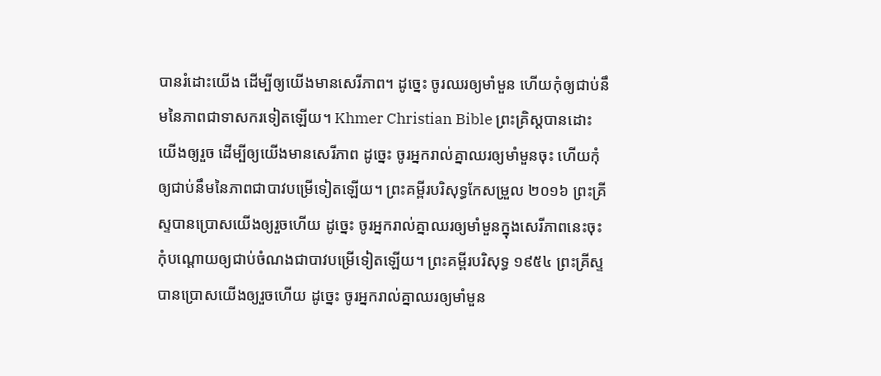បានរំដោះយើង ដើម្បីឲ្យយើងមានសេរីភាព។ ដូច្នេះ ចូរឈរឲ្យមាំមួន ហើយកុំឲ្យជាប់នឹមនៃភាពជាទាសករទៀតឡើយ។ Khmer Christian Bible ព្រះគ្រិស្ដបានដោះយើងឲ្យរួច ដើម្បីឲ្យយើងមានសេរីភាព ដូច្នេះ ចូរអ្នករាល់គ្នាឈរឲ្យមាំមួនចុះ ហើយកុំឲ្យជាប់នឹមនៃភាពជាបាវបម្រើទៀតឡើយ។ ព្រះគម្ពីរបរិសុទ្ធកែសម្រួល ២០១៦ ព្រះគ្រីស្ទបានប្រោសយើងឲ្យរួចហើយ ដូច្នេះ ចូរអ្នករាល់គ្នាឈរឲ្យមាំមួនក្នុងសេរីភាពនេះចុះ កុំបណ្តោយឲ្យជាប់ចំណងជាបាវបម្រើទៀតឡើយ។ ព្រះគម្ពីរបរិសុទ្ធ ១៩៥៤ ព្រះគ្រីស្ទបានប្រោសយើងឲ្យរួចហើយ ដូច្នេះ ចូរអ្នករាល់គ្នាឈរឲ្យមាំមួន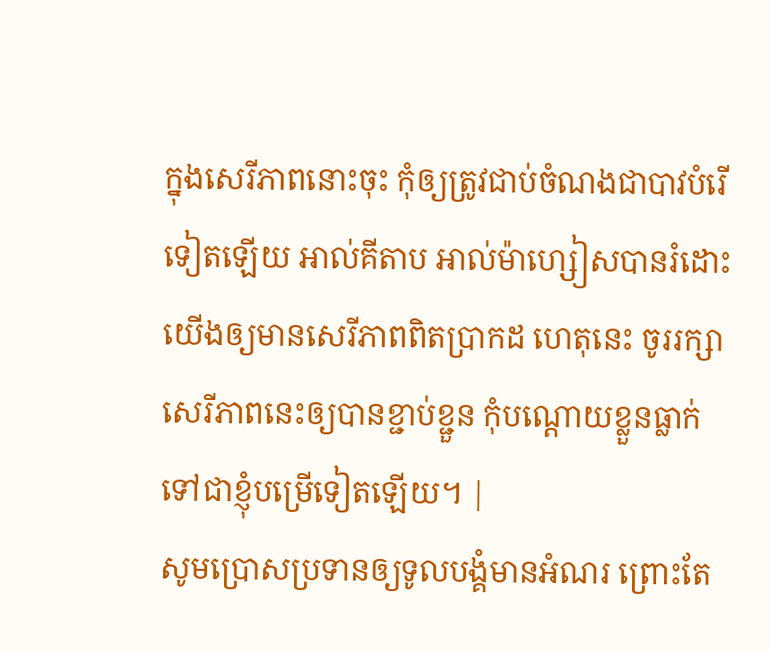ក្នុងសេរីភាពនោះចុះ កុំឲ្យត្រូវជាប់ចំណងជាបាវបំរើទៀតឡើយ អាល់គីតាប អាល់ម៉ាហ្សៀសបានរំដោះយើងឲ្យមានសេរីភាពពិតប្រាកដ ហេតុនេះ ចូររក្សាសេរីភាពនេះឲ្យបានខ្ជាប់ខ្ជួន កុំបណ្ដោយខ្លួនធ្លាក់ទៅជាខ្ញុំបម្រើទៀតឡើយ។ |
សូមប្រោសប្រទានឲ្យទូលបង្គំមានអំណរ ព្រោះតែ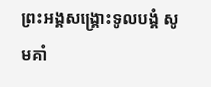ព្រះអង្គសង្គ្រោះទូលបង្គំ សូមគាំ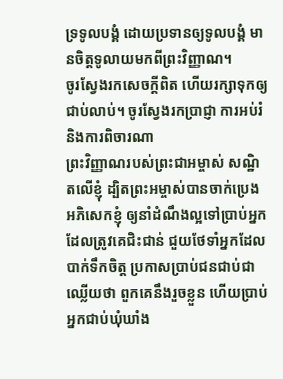ទ្រទូលបង្គំ ដោយប្រទានឲ្យទូលបង្គំ មានចិត្តទូលាយមកពីព្រះវិញ្ញាណ។
ចូរស្វែងរកសេចក្ដីពិត ហើយរក្សាទុកឲ្យជាប់លាប់។ ចូរស្វែងរកប្រាជ្ញា ការអប់រំ និងការពិចារណា
ព្រះវិញ្ញាណរបស់ព្រះជាអម្ចាស់ សណ្ឋិតលើខ្ញុំ ដ្បិតព្រះអម្ចាស់បានចាក់ប្រេងអភិសេកខ្ញុំ ឲ្យនាំដំណឹងល្អទៅប្រាប់អ្នកដែលត្រូវគេជិះជាន់ ជួយថែទាំអ្នកដែលបាក់ទឹកចិត្ត ប្រកាសប្រាប់ជនជាប់ជាឈ្លើយថា ពួកគេនឹងរួចខ្លួន ហើយប្រាប់អ្នកជាប់ឃុំឃាំង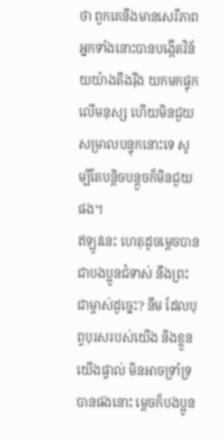ថា ពួកគេនឹងមានសេរីភាព
អ្នកទាំងនោះបានបង្កើតវិន័យយ៉ាងតឹងរ៉ឹង យកមកផ្ទុកលើមនុស្ស ហើយមិនជួយសម្រាលបន្ទុកនោះទេ សូម្បីតែបន្តិចបន្តួចក៏មិនជួយផង។
ឥឡូវនេះ ហេតុដូចម្ដេចបានជាបងប្អូនជំទាស់ នឹងព្រះជាម្ចាស់ដូច្នេះ? នឹម ដែលបុព្វបុរសរបស់យើង និងខ្លួនយើងផ្ទាល់ មិនអាចទ្រាំទ្របានផងនោះ ម្ដេចក៏បងប្អូន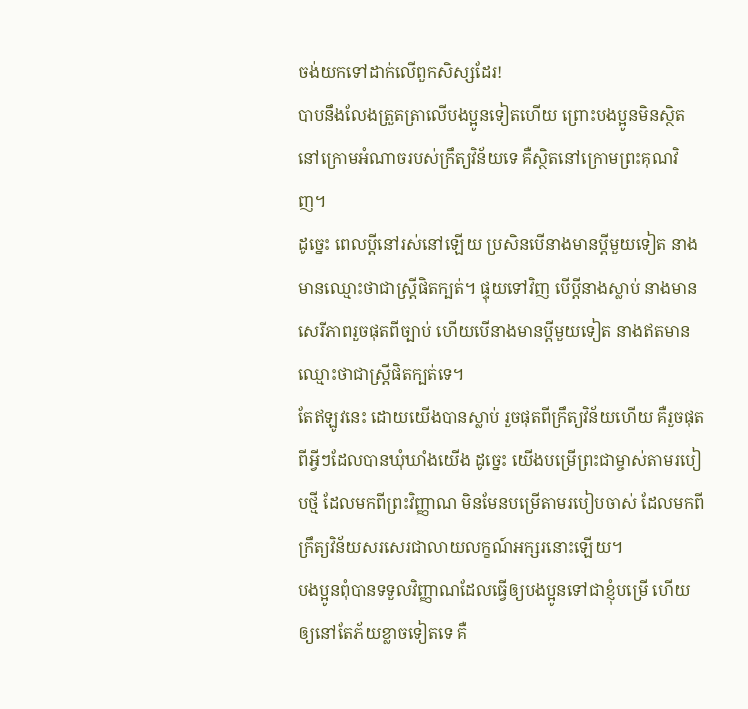ចង់យកទៅដាក់លើពួកសិស្សដែរ!
បាបនឹងលែងត្រួតត្រាលើបងប្អូនទៀតហើយ ព្រោះបងប្អូនមិនស្ថិតនៅក្រោមអំណាចរបស់ក្រឹត្យវិន័យទេ គឺស្ថិតនៅក្រោមព្រះគុណវិញ។
ដូច្នេះ ពេលប្ដីនៅរស់នៅឡើយ ប្រសិនបើនាងមានប្ដីមួយទៀត នាងមានឈ្មោះថាជាស្ត្រីផិតក្បត់។ ផ្ទុយទៅវិញ បើប្ដីនាងស្លាប់ នាងមានសេរីភាពរួចផុតពីច្បាប់ ហើយបើនាងមានប្ដីមួយទៀត នាងឥតមានឈ្មោះថាជាស្ត្រីផិតក្បត់ទេ។
តែឥឡូវនេះ ដោយយើងបានស្លាប់ រួចផុតពីក្រឹត្យវិន័យហើយ គឺរួចផុតពីអ្វីៗដែលបានឃុំឃាំងយើង ដូច្នេះ យើងបម្រើព្រះជាម្ចាស់តាមរបៀបថ្មី ដែលមកពីព្រះវិញ្ញាណ មិនមែនបម្រើតាមរបៀបចាស់ ដែលមកពីក្រឹត្យវិន័យសរសេរជាលាយលក្ខណ៍អក្សរនោះឡើយ។
បងប្អូនពុំបានទទួលវិញ្ញាណដែលធ្វើឲ្យបងប្អូនទៅជាខ្ញុំបម្រើ ហើយឲ្យនៅតែភ័យខ្លាចទៀតទេ គឺ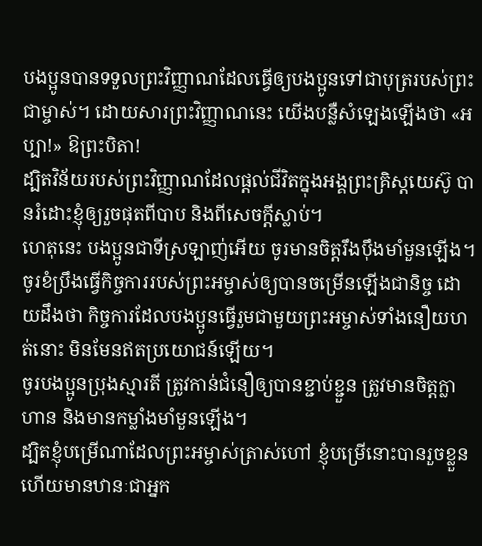បងប្អូនបានទទួលព្រះវិញ្ញាណដែលធ្វើឲ្យបងប្អូនទៅជាបុត្ររបស់ព្រះជាម្ចាស់។ ដោយសារព្រះវិញ្ញាណនេះ យើងបន្លឺសំឡេងឡើងថា «អប្បា!» ឱព្រះបិតា!
ដ្បិតវិន័យរបស់ព្រះវិញ្ញាណដែលផ្ដល់ជីវិតក្នុងអង្គព្រះគ្រិស្តយេស៊ូ បានរំដោះខ្ញុំឲ្យរួចផុតពីបាប និងពីសេចក្ដីស្លាប់។
ហេតុនេះ បងប្អូនជាទីស្រឡាញ់អើយ ចូរមានចិត្តរឹងប៉ឹងមាំមួនឡើង។ ចូរខំប្រឹងធ្វើកិច្ចការរបស់ព្រះអម្ចាស់ឲ្យបានចម្រើនឡើងជានិច្ច ដោយដឹងថា កិច្ចការដែលបងប្អូនធ្វើរួមជាមួយព្រះអម្ចាស់ទាំងនឿយហត់នោះ មិនមែនឥតប្រយោជន៍ឡើយ។
ចូរបងប្អូនប្រុងស្មារតី ត្រូវកាន់ជំនឿឲ្យបានខ្ជាប់ខ្ជួន ត្រូវមានចិត្តក្លាហាន និងមានកម្លាំងមាំមួនឡើង។
ដ្បិតខ្ញុំបម្រើណាដែលព្រះអម្ចាស់ត្រាស់ហៅ ខ្ញុំបម្រើនោះបានរួចខ្លួន ហើយមានឋានៈជាអ្នក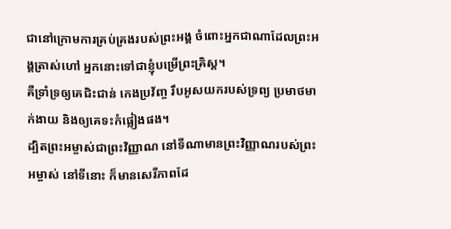ជានៅក្រោមការគ្រប់គ្រងរបស់ព្រះអង្គ ចំពោះអ្នកជាណាដែលព្រះអង្គត្រាស់ហៅ អ្នកនោះទៅជាខ្ញុំបម្រើព្រះគ្រិស្ត។
គឺទ្រាំទ្រឲ្យគេជិះជាន់ កេងប្រវ័ញ្ច រឹបអូសយករបស់ទ្រព្យ ប្រមាថមាក់ងាយ និងឲ្យគេទះកំផ្លៀងផង។
ដ្បិតព្រះអម្ចាស់ជាព្រះវិញ្ញាណ នៅទីណាមានព្រះវិញ្ញាណរបស់ព្រះអម្ចាស់ នៅទីនោះ ក៏មានសេរីភាពដែ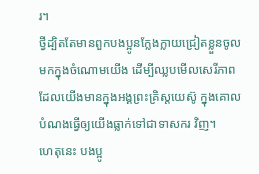រ។
ថ្វីដ្បិតតែមានពួកបងប្អូនក្លែងក្លាយជ្រៀតខ្លួនចូលមកក្នុងចំណោមយើង ដើម្បីឈ្លបមើលសេរីភាពដែលយើងមានក្នុងអង្គព្រះគ្រិស្តយេស៊ូ ក្នុងគោលបំណងធ្វើឲ្យយើងធ្លាក់ទៅជាទាសករ វិញ។
ហេតុនេះ បងប្អូ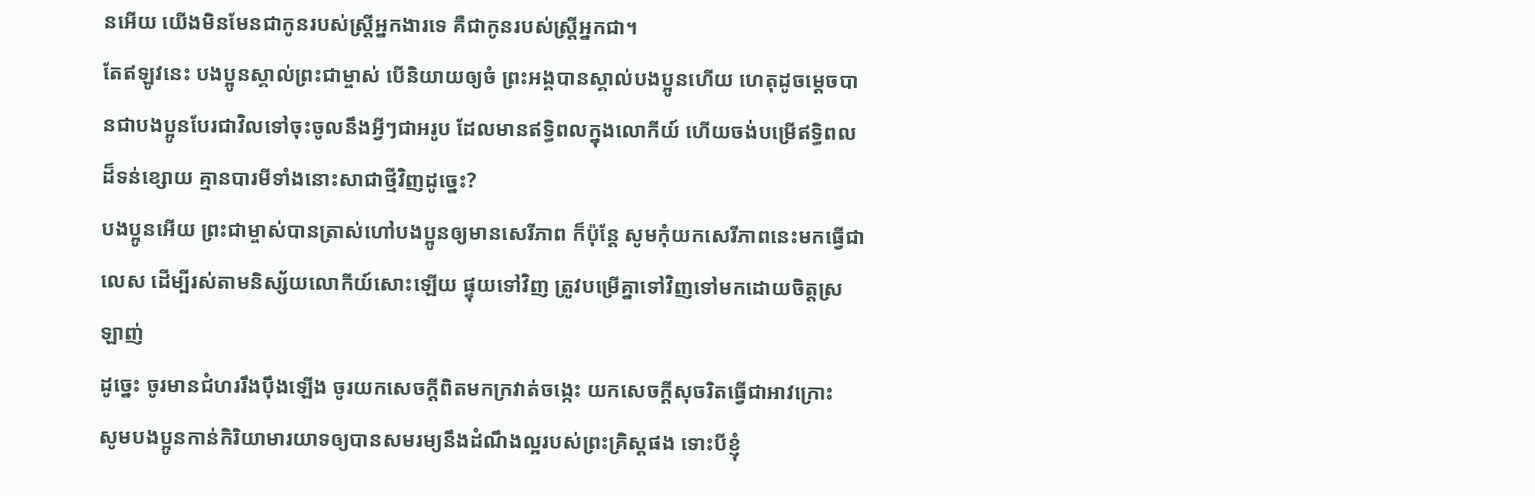នអើយ យើងមិនមែនជាកូនរបស់ស្ត្រីអ្នកងារទេ គឺជាកូនរបស់ស្ត្រីអ្នកជា។
តែឥឡូវនេះ បងប្អូនស្គាល់ព្រះជាម្ចាស់ បើនិយាយឲ្យចំ ព្រះអង្គបានស្គាល់បងប្អូនហើយ ហេតុដូចម្ដេចបានជាបងប្អូនបែរជាវិលទៅចុះចូលនឹងអ្វីៗជាអរូប ដែលមានឥទ្ធិពលក្នុងលោកីយ៍ ហើយចង់បម្រើឥទ្ធិពលដ៏ទន់ខ្សោយ គ្មានបារមីទាំងនោះសាជាថ្មីវិញដូច្នេះ?
បងប្អូនអើយ ព្រះជាម្ចាស់បានត្រាស់ហៅបងប្អូនឲ្យមានសេរីភាព ក៏ប៉ុន្តែ សូមកុំយកសេរីភាពនេះមកធ្វើជាលេស ដើម្បីរស់តាមនិស្ស័យលោកីយ៍សោះឡើយ ផ្ទុយទៅវិញ ត្រូវបម្រើគ្នាទៅវិញទៅមកដោយចិត្តស្រឡាញ់
ដូច្នេះ ចូរមានជំហររឹងប៉ឹងឡើង ចូរយកសេចក្ដីពិតមកក្រវាត់ចង្កេះ យកសេចក្ដីសុចរិតធ្វើជាអាវក្រោះ
សូមបងប្អូនកាន់កិរិយាមារយាទឲ្យបានសមរម្យនឹងដំណឹងល្អរបស់ព្រះគ្រិស្តផង ទោះបីខ្ញុំ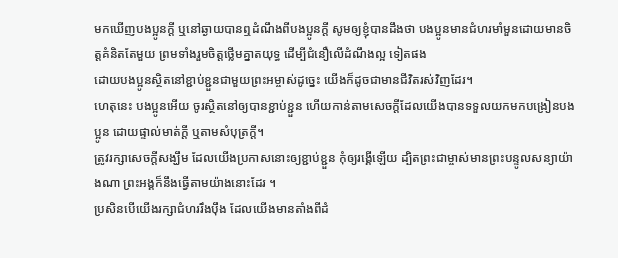មកឃើញបងប្អូនក្ដី ឬនៅឆ្ងាយបានឮដំណឹងពីបងប្អូនក្ដី សូមឲ្យខ្ញុំបានដឹងថា បងប្អូនមានជំហរមាំមួនដោយមានចិត្តគំនិតតែមួយ ព្រមទាំងរួមចិត្តថ្លើមគ្នាតយុទ្ធ ដើម្បីជំនឿលើដំណឹងល្អ ទៀតផង
ដោយបងប្អូនស្ថិតនៅខ្ជាប់ខ្ជួនជាមួយព្រះអម្ចាស់ដូច្នេះ យើងក៏ដូចជាមានជីវិតរស់វិញដែរ។
ហេតុនេះ បងប្អូនអើយ ចូរស្ថិតនៅឲ្យបានខ្ជាប់ខ្ជួន ហើយកាន់តាមសេចក្ដីដែលយើងបានទទួលយកមកបង្រៀនបងប្អូន ដោយផ្ទាល់មាត់ក្ដី ឬតាមសំបុត្រក្ដី។
ត្រូវរក្សាសេចក្ដីសង្ឃឹម ដែលយើងប្រកាសនោះឲ្យខ្ជាប់ខ្ជួន កុំឲ្យរង្គើឡើយ ដ្បិតព្រះជាម្ចាស់មានព្រះបន្ទូលសន្យាយ៉ាងណា ព្រះអង្គក៏នឹងធ្វើតាមយ៉ាងនោះដែរ ។
ប្រសិនបើយើងរក្សាជំហររឹងប៉ឹង ដែលយើងមានតាំងពីដំ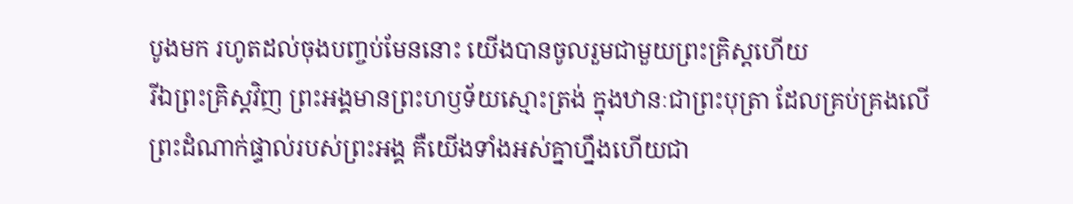បូងមក រហូតដល់ចុងបញ្ចប់មែននោះ យើងបានចូលរួមជាមួយព្រះគ្រិស្តហើយ
រីឯព្រះគ្រិស្តវិញ ព្រះអង្គមានព្រះហឫទ័យស្មោះត្រង់ ក្នុងឋានៈជាព្រះបុត្រា ដែលគ្រប់គ្រងលើព្រះដំណាក់ផ្ទាល់របស់ព្រះអង្គ គឺយើងទាំងអស់គ្នាហ្នឹងហើយជា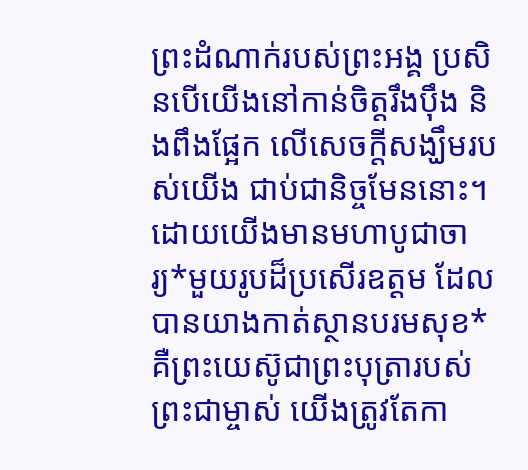ព្រះដំណាក់របស់ព្រះអង្គ ប្រសិនបើយើងនៅកាន់ចិត្តរឹងប៉ឹង និងពឹងផ្អែក លើសេចក្ដីសង្ឃឹមរបស់យើង ជាប់ជានិច្ចមែននោះ។
ដោយយើងមានមហាបូជាចារ្យ*មួយរូបដ៏ប្រសើរឧត្ដម ដែលបានយាងកាត់ស្ថានបរមសុខ* គឺព្រះយេស៊ូជាព្រះបុត្រារបស់ព្រះជាម្ចាស់ យើងត្រូវតែកា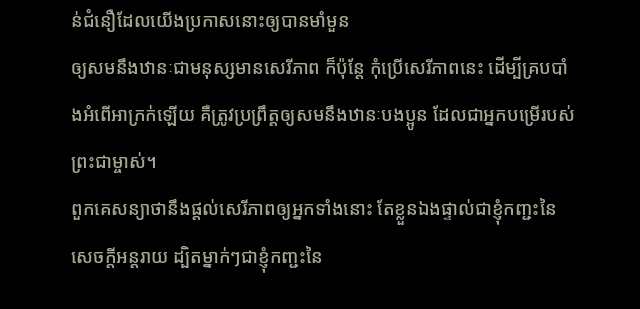ន់ជំនឿដែលយើងប្រកាសនោះឲ្យបានមាំមួន
ឲ្យសមនឹងឋានៈជាមនុស្សមានសេរីភាព ក៏ប៉ុន្តែ កុំប្រើសេរីភាពនេះ ដើម្បីគ្របបាំងអំពើអាក្រក់ឡើយ គឺត្រូវប្រព្រឹត្តឲ្យសមនឹងឋានៈបងប្អូន ដែលជាអ្នកបម្រើរបស់ព្រះជាម្ចាស់។
ពួកគេសន្យាថានឹងផ្ដល់សេរីភាពឲ្យអ្នកទាំងនោះ តែខ្លួនឯងផ្ទាល់ជាខ្ញុំកញ្ជះនៃសេចក្ដីអន្តរាយ ដ្បិតម្នាក់ៗជាខ្ញុំកញ្ជះនៃ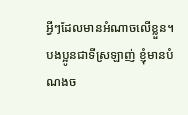អ្វីៗដែលមានអំណាចលើខ្លួន។
បងប្អូនជាទីស្រឡាញ់ ខ្ញុំមានបំណងច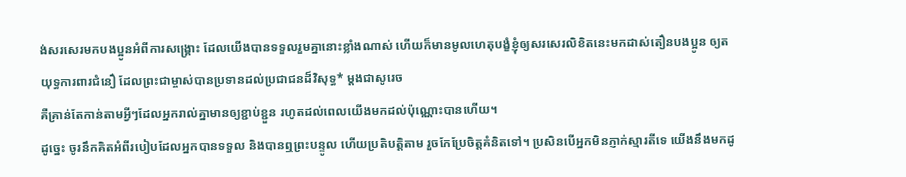ង់សរសេរមកបងប្អូនអំពីការសង្គ្រោះ ដែលយើងបានទទួលរួមគ្នានោះខ្លាំងណាស់ ហើយក៏មានមូលហេតុបង្ខំខ្ញុំឲ្យសរសេរលិខិតនេះមកដាស់តឿនបងប្អូន ឲ្យតយុទ្ធការពារជំនឿ ដែលព្រះជាម្ចាស់បានប្រទានដល់ប្រជាជនដ៏វិសុទ្ធ* ម្ដងជាសូរេច
គឺគ្រាន់តែកាន់តាមអ្វីៗដែលអ្នករាល់គ្នាមានឲ្យខ្ជាប់ខ្ជួន រហូតដល់ពេលយើងមកដល់ប៉ុណ្ណោះបានហើយ។
ដូច្នេះ ចូរនឹកគិតអំពីរបៀបដែលអ្នកបានទទួល និងបានឮព្រះបន្ទូល ហើយប្រតិបត្តិតាម រួចកែប្រែចិត្តគំនិតទៅ។ ប្រសិនបើអ្នកមិនភ្ញាក់ស្មារតីទេ យើងនឹងមកដូ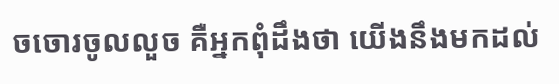ចចោរចូលលួច គឺអ្នកពុំដឹងថា យើងនឹងមកដល់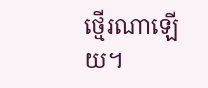ថ្មើរណាឡើយ។